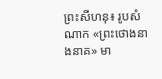ព្រះសីហនុ៖ រូបសំណាក «ព្រះថោងនាងនាគ» មា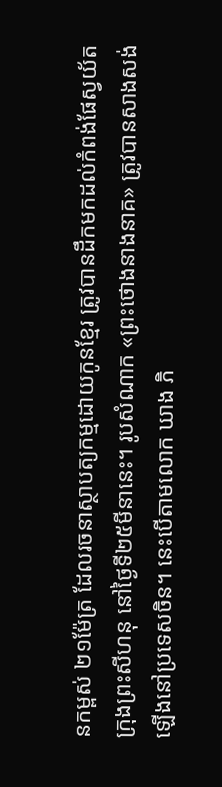នកម្ពស់ ២១ម៉ែត្រ ដែលរចនាស្ថាបត្យកម្មដោយកូនខ្មែរ ត្រូវបានដឹកមកដល់កំពង់ផែស្វយ័តក្រុងព្រះសីហនុ នៅថ្ងៃទី២៥មីនានេះ។ រូបសំណាក «ព្រះថោងនាងនាគ» ត្រូវបានសាងសង់ឡើងនៅប្រទេសចិន។ នេះបើតាមលោក ឃាង ភិ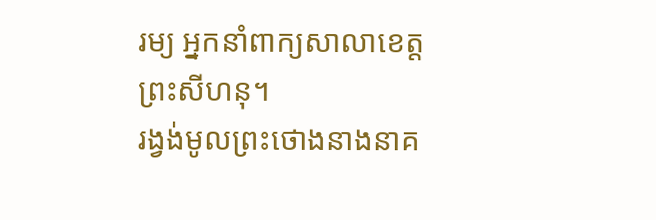រម្យ អ្នកនាំពាក្យសាលាខេត្តព្រះសីហនុ។
រង្វង់មូលព្រះថោងនាងនាគ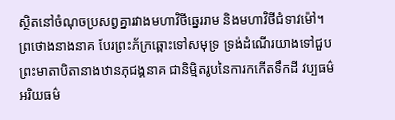ស្ថិតនៅចំណុចប្រសព្វគ្នារវាងមហាវិថីឆ្នេររាម និងមហាវិថីជំទាវម៉ៅ។ ព្រថោងនាងនាគ បែរព្រះភ័ក្រឆ្ពោះទៅសមុទ្រ ទ្រង់ដំណើរយាងទៅជួបព្រះមាតាបិតានាងឋានភុជង្គនាគ ជានិម្មិតរូបនៃការកកើតទឹកដី វប្បធម៌ អរិយធម៌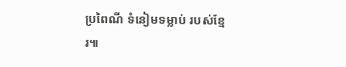ប្រពៃណី ទំនៀមទម្លាប់ របស់ខ្មែរ៕